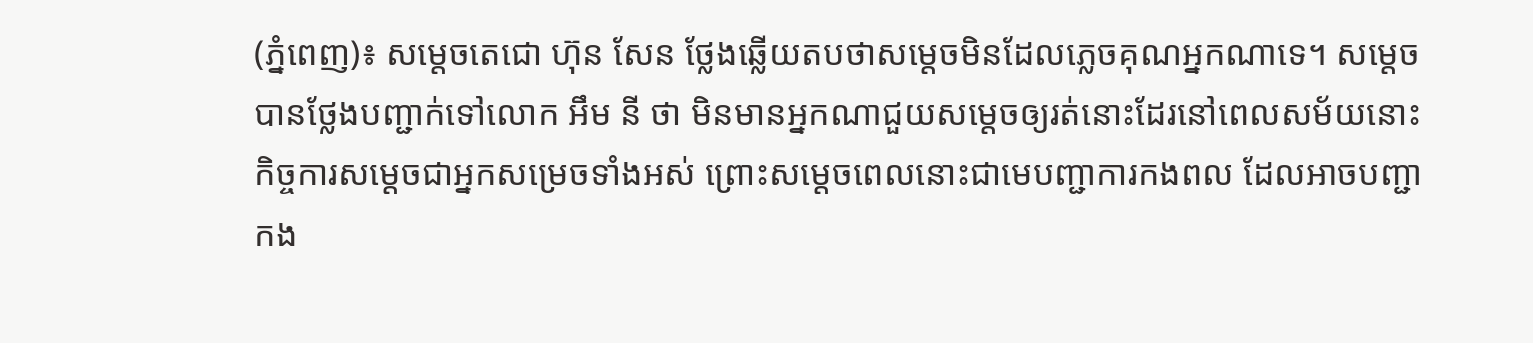(ភ្នំពេញ)៖ សម្តេចតេជោ ហ៊ុន សែន ថ្លែងឆ្លើយតបថាសម្តេចមិនដែលភ្លេចគុណអ្នកណាទេ។ សម្តេចបានថ្លែងបញ្ជាក់ទៅលោក អឹម នី ថា មិនមានអ្នកណាជួយសម្តេចឲ្យរត់នោះដែរនៅពេលសម័យនោះ កិច្ចការសម្តេចជាអ្នកសម្រេចទាំងអស់ ព្រោះសម្តេចពេលនោះជាមេបញ្ជាការកងពល ដែលអាចបញ្ជាកង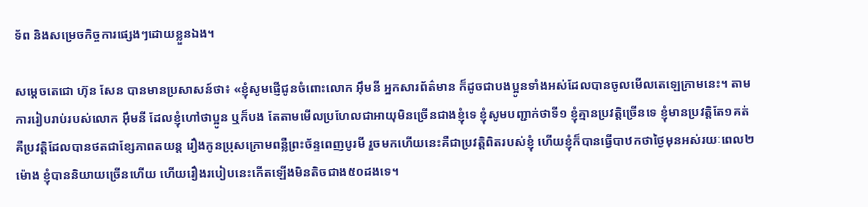ទ័ព និងសម្រេចកិច្ចការផ្សេងៗដោយខ្លួនឯង។

សម្ដេចតេជោ ហ៊ុន សែន បានមានប្រសាសន៍ថា៖ «ខ្ញុំសូមផ្ញើជូនចំពោះលោក អ៊ឹមនី អ្នកសារព័ត៌មាន ក៏ដូចជាបងប្អូនទាំងអស់ដែលបានចូលមើលតេឡេក្រាមនេះ។ តាមការរៀបរាប់របស់លោក អ៊ឹមនី ដែលខ្ញុំហៅថាប្អូន ឬក៏បង តែតាមមើលប្រហែលជាអាយុមិនច្រើនជាងខ្ញុំទេ ខ្ញុំសូមបញ្ជាក់ថាទី១ ខ្ញុំគ្មានប្រវត្តិច្រើនទេ ខ្ញុំមានប្រវត្តិតែ១គត់ គឺប្រវត្តិដែលបានថតជាខ្សែភាពតយន្ត រឿងកូនប្រុសក្រោមពន្លឺព្រះច័ន្ទពេញបូរមី រួចមកហើយនេះគឺជាប្រវត្តិពិតរបស់ខ្ញុំ ហើយខ្ញុំក៏បានធ្វើបាឋកថាថ្ងៃមុនអស់រយៈពេល២ម៉ោង ខ្ញុំបាននិយាយច្រើនហើយ ហើយរឿងរបៀបនេះកើតឡើងមិនតិចជាង៥០ដងទេ។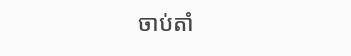ចាប់តាំ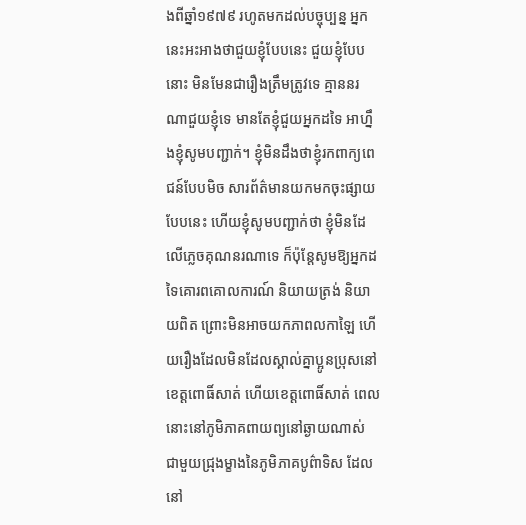ងពីឆ្នាំ១៩៧៩ រហូតមកដល់បច្ចុប្បន្ន អ្នកនេះអះអាងថាជួយខ្ញុំបែបនេះ ជួយខ្ញុំបែបនោះ មិនមែនជារឿងត្រឹមត្រូវទេ គ្មាននរណាជួយខ្ញុំទេ មានតែខ្ញុំជួយអ្នកដទៃ អាហ្នឹងខ្ញុំសូមបញ្ជាក់។ ខ្ញុំមិនដឹងថាខ្ញុំរកពាក្យពេជន៍បែបមិច សារព័ត៌មានយកមកចុះផ្សាយបែបនេះ ហើយខ្ញុំសូមបញ្ជាក់ថា ខ្ញុំមិនដែលើភ្លេចគុណនរណាទេ ក៏ប៉ុន្តែសូមឱ្យអ្នកដទៃគោរពគោលការណ៍ និយាយត្រង់ និយាយពិត ព្រោះមិនអាចយកភាពលកាឡៃ ហើយរឿងដែលមិនដែលស្គាល់គ្នាប្អូនប្រុសនៅខេត្តពោធិ៍សាត់ ហើយខេត្តពោធិ៍សាត់ ពេលនោះនៅភូមិភាគពាយព្យនៅឆ្ងាយណាស់ ជាមួយជ្រុងម្ខាងនៃភូមិភាគបូព៌ាទិស ដែលនៅ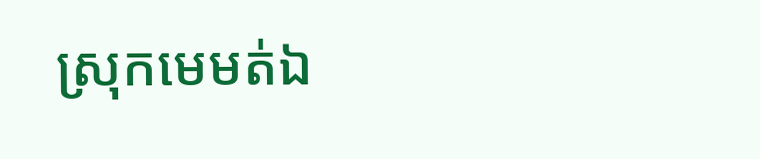ស្រុកមេមត់ឯ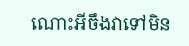ណោះអីចឹងវាទៅមិន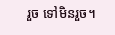រួច ទៅមិនរួច។